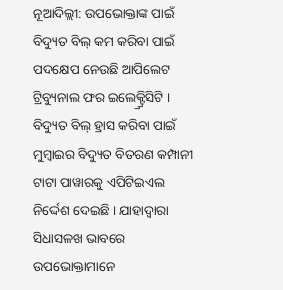ନୂଆଦିଲ୍ଲୀ: ଉପଭୋକ୍ତାଙ୍କ ପାଇଁ ବିଦ୍ୟୁତ ବିଲ୍ କମ କରିବା ପାଇଁ ପଦକ୍ଷେପ ନେଉଛି ଆପିଲେଟ ଟ୍ରିବ୍ୟୁନାଲ ଫର ଇଲେକ୍ଟ୍ର୍ରିସିଟି । ବିଦ୍ୟୁତ ବିଲ୍ ହ୍ରାସ କରିବା ପାଇଁ ମୁମ୍ବାଇର ବିଦ୍ୟୁତ ବିତରଣ କମ୍ପାନୀ ଟାଟା ପାୱାରକୁ ଏପିଟିଇଏଲ ନିର୍ଦ୍ଦେଶ ଦେଇଛି । ଯାହାଦ୍ୱାରା ସିଧାସଳଖ ଭାବରେ ଉପଭୋକ୍ତାମାନେ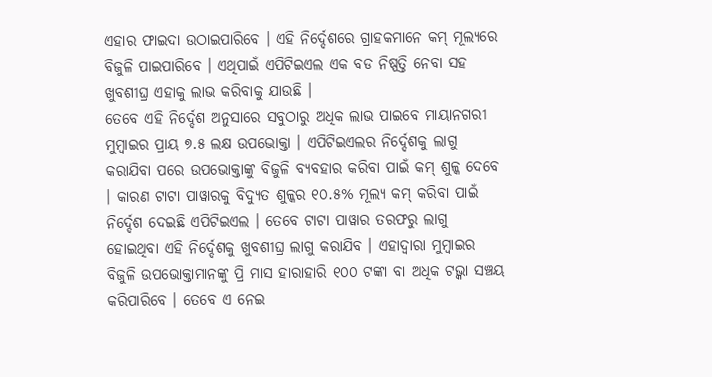ଏହାର ଫାଇଦା ଉଠାଇପାରିବେ । ଏହି ନିର୍ଦ୍ଦେଶରେ ଗ୍ରାହକମାନେ କମ୍ ମୂଲ୍ୟରେ ବିଜୁଳି ପାଇପାରିବେ । ଏଥିପାଇଁ ଏପିଟିଇଏଲ ଏକ ବଡ ନିଷ୍ପତ୍ତି ନେବା ସହ ଖୁବଶୀଘ୍ର ଏହାକୁ ଲାଭ କରିବାକୁ ଯାଉଛି ।
ତେବେ ଏହି ନିର୍ଦ୍ଦେଶ ଅନୁସାରେ ସବୁଠାରୁ ଅଧିକ ଲାଭ ପାଇବେ ମାୟାନଗରୀ ମୁମ୍ବାଇର ପ୍ରାୟ ୭.୫ ଲକ୍ଷ ଉପଭୋକ୍ତା । ଏପିଟିଇଏଲର ନିର୍ଦ୍ଦେଶକୁ ଲାଗୁ କରାଯିବା ପରେ ଉପଭୋକ୍ତାଙ୍କୁ ବିଜୁଳି ବ୍ୟବହାର କରିବା ପାଇଁ କମ୍ ଶୁଳ୍କ ଦେବେ । କାରଣ ଟାଟା ପାୱାରକୁ ବିଦ୍ୟୁତ ଶୁଳ୍କର ୧୦.୫% ମୂଲ୍ୟ କମ୍ କରିବା ପାଇଁ ନିର୍ଦ୍ଦେଶ ଦେଇଛି ଏପିଟିଇଏଲ । ତେବେ ଟାଟା ପାୱାର ତରଫରୁ ଲାଗୁ ହୋଇଥିବା ଏହି ନିର୍ଦ୍ଦେଶକୁ ଖୁବଶୀଘ୍ର ଲାଗୁ କରାଯିବ । ଏହାଦ୍ୱାରା ମୁମ୍ବାଇର ବିଜୁଳି ଉପଭୋକ୍ତାମାନଙ୍କୁ ପ୍ରି ମାସ ହାରାହାରି ୧୦୦ ଟଙ୍କା ବା ଅଧିକ ଟଭ୍କା ସଞ୍ଚୟ କରିପାରିବେ । ତେବେ ଏ ନେଇ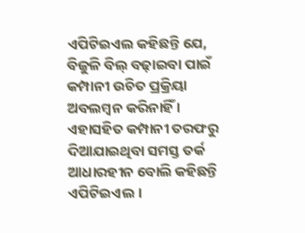ଏପିଟିଇଏଲ କହିଛନ୍ତି ଯେ, ବିଜୁଳି ବିଲ୍ ବଢ଼ାଇବା ପାଇଁ କମ୍ପାନୀ ଉଚିତ ପ୍ରକ୍ରିୟା ଅବଲମ୍ବନ କରିନାହିଁ । ଏହାସହିତ କମ୍ପାନୀ ତରଫରୁ ଦିଆଯାଇଥିବା ସମସ୍ତ ତର୍କ ଆଧାରହୀନ ବୋଲି କହିଛନ୍ତି ଏପିଟିଇଏଲ ।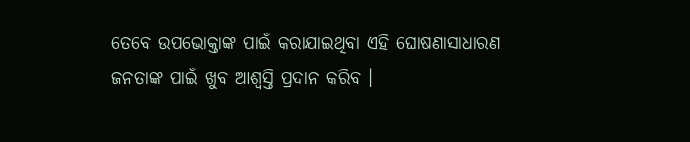ତେବେ ଉପଭୋକ୍ତାଙ୍କ ପାଇଁ କରାଯାଇଥିବା ଏହି ଘୋଷଣାସାଧାରଣ ଜନତାଙ୍କ ପାଇଁ ଖୁବ ଆଶ୍ୱସ୍ତି ପ୍ରଦାନ କରିବ ।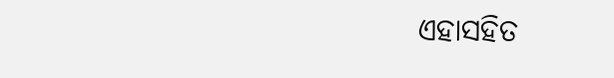ଏହାସହିତ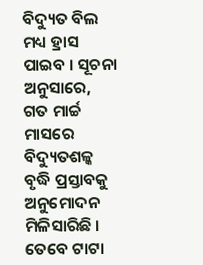ବିଦ୍ୟୁତ ବିଲ ମଧ୍ୟ ହ୍ରାସ ପାଇବ । ସୂଚନା ଅନୁସାରେ, ଗତ ମାର୍ଚ୍ଚ ମାସରେ ବିଦ୍ୟୁତଶଳ୍କ ବୃଦ୍ଧି ପ୍ରସ୍ତାବକୁ ଅନୁମୋଦନ ମିଳିସାରିଛି । ତେବେ ଟାଟା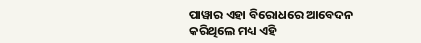ପାୱାର ଏହା ବିରୋଧରେ ଆବେଦନ କରିଥିଲେ ମଧ୍ୟ ଏହି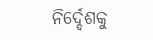ନିର୍ଦ୍ଦେଶକୁ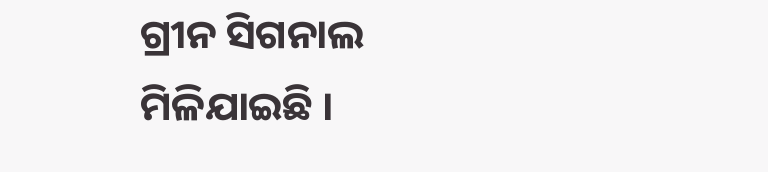ଗ୍ରୀନ ସିଗନାଲ ମିଳିଯାଇଛି ।